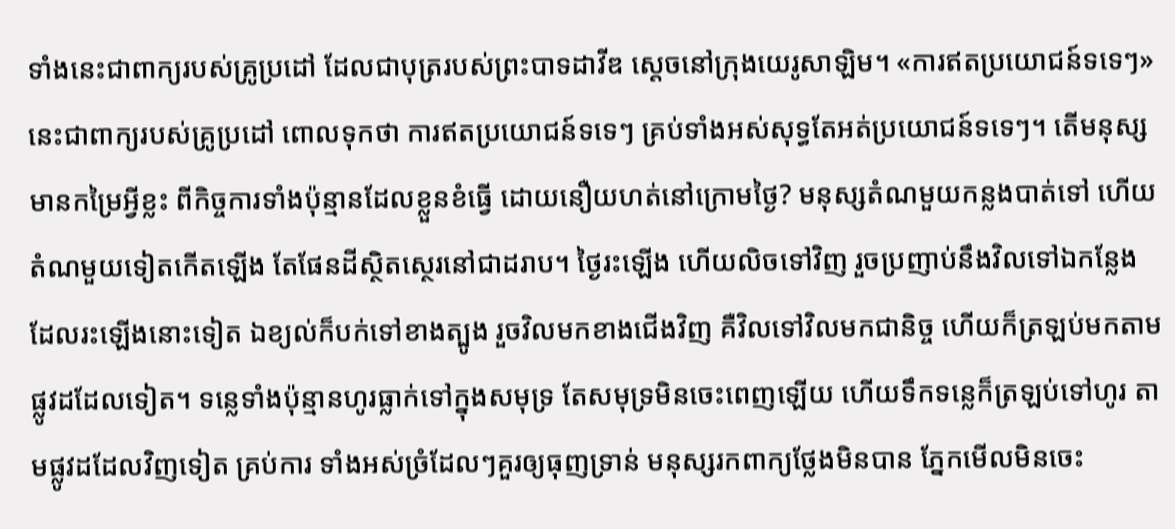ទាំងនេះជាពាក្យរបស់គ្រូប្រដៅ ដែលជាបុត្ររបស់ព្រះបាទដាវីឌ ស្តេចនៅក្រុងយេរូសាឡិម។ «ការឥតប្រយោជន៍ទទេៗ» នេះជាពាក្យរបស់គ្រូប្រដៅ ពោលទុកថា ការឥតប្រយោជន៍ទទេៗ គ្រប់ទាំងអស់សុទ្ធតែអត់ប្រយោជន៍ទទេៗ។ តើមនុស្សមានកម្រៃអ្វីខ្លះ ពីកិច្ចការទាំងប៉ុន្មានដែលខ្លួនខំធ្វើ ដោយនឿយហត់នៅក្រោមថ្ងៃ? មនុស្សតំណមួយកន្លងបាត់ទៅ ហើយតំណមួយទៀតកើតឡើង តែផែនដីស្ថិតស្ថេរនៅជាដរាប។ ថ្ងៃរះឡើង ហើយលិចទៅវិញ រួចប្រញាប់នឹងវិលទៅឯកន្លែង ដែលរះឡើងនោះទៀត ឯខ្យល់ក៏បក់ទៅខាងត្បូង រួចវិលមកខាងជើងវិញ គឺវិលទៅវិលមកជានិច្ច ហើយក៏ត្រឡប់មកតាមផ្លូវដដែលទៀត។ ទន្លេទាំងប៉ុន្មានហូរធ្លាក់ទៅក្នុងសមុទ្រ តែសមុទ្រមិនចេះពេញឡើយ ហើយទឹកទន្លេក៏ត្រឡប់ទៅហូរ តាមផ្លូវដដែលវិញទៀត គ្រប់ការ ទាំងអស់ច្រំដែលៗគួរឲ្យធុញទ្រាន់ មនុស្សរកពាក្យថ្លែងមិនបាន ភ្នែកមើលមិនចេះ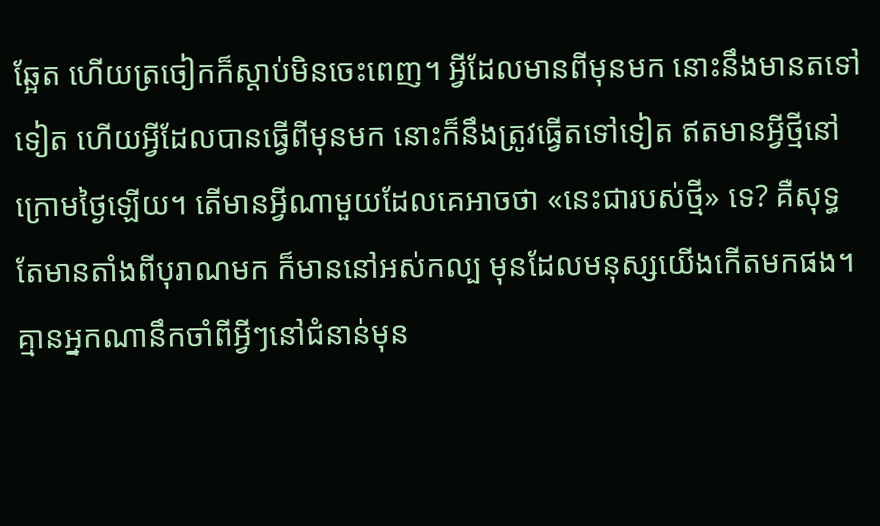ឆ្អែត ហើយត្រចៀកក៏ស្តាប់មិនចេះពេញ។ អ្វីដែលមានពីមុនមក នោះនឹងមានតទៅទៀត ហើយអ្វីដែលបានធ្វើពីមុនមក នោះក៏នឹងត្រូវធ្វើតទៅទៀត ឥតមានអ្វីថ្មីនៅក្រោមថ្ងៃឡើយ។ តើមានអ្វីណាមួយដែលគេអាចថា «នេះជារបស់ថ្មី» ទេ? គឺសុទ្ធតែមានតាំងពីបុរាណមក ក៏មាននៅអស់កល្ប មុនដែលមនុស្សយើងកើតមកផង។ គ្មានអ្នកណានឹកចាំពីអ្វីៗនៅជំនាន់មុន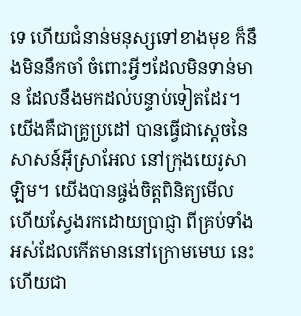ទេ ហើយជំនាន់មនុស្សទៅខាងមុខ ក៏នឹងមិននឹកចាំ ចំពោះអ្វីៗដែលមិនទាន់មាន ដែលនឹងមកដល់បន្ទាប់ទៀតដែរ។ យើងគឺជាគ្រូប្រដៅ បានធ្វើជាស្តេចនៃសាសន៍អ៊ីស្រាអែល នៅក្រុងយេរូសាឡិម។ យើងបានផ្ចង់ចិត្តពិនិត្យមើល ហើយស្វែងរកដោយប្រាជ្ញា ពីគ្រប់ទាំងអស់ដែលកើតមាននៅក្រោមមេឃ នេះហើយជា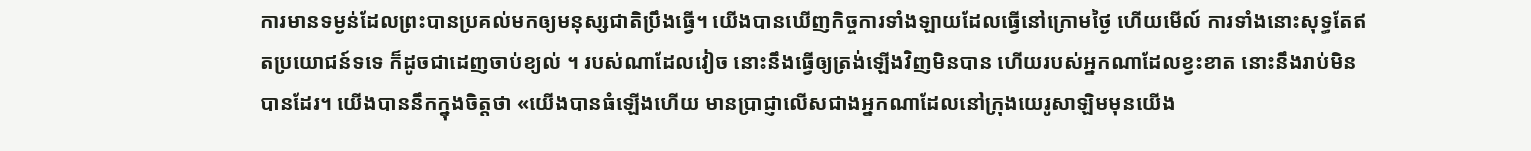ការមានទម្ងន់ដែលព្រះបានប្រគល់មកឲ្យមនុស្សជាតិប្រឹងធ្វើ។ យើងបានឃើញកិច្ចការទាំងឡាយដែលធ្វើនៅក្រោមថ្ងៃ ហើយមើល៍ ការទាំងនោះសុទ្ធតែឥតប្រយោជន៍ទទេ ក៏ដូចជាដេញចាប់ខ្យល់ ។ របស់ណាដែលវៀច នោះនឹងធ្វើឲ្យត្រង់ឡើងវិញមិនបាន ហើយរបស់អ្នកណាដែលខ្វះខាត នោះនឹងរាប់មិនបានដែរ។ យើងបាននឹកក្នុងចិត្តថា «យើងបានធំឡើងហើយ មានប្រាជ្ញាលើសជាងអ្នកណាដែលនៅក្រុងយេរូសាឡិមមុនយើង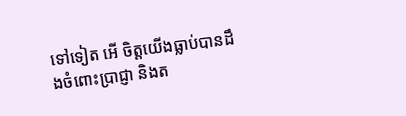ទៅទៀត អើ ចិត្តយើងធ្លាប់បានដឹងចំពោះប្រាជ្ញា និងត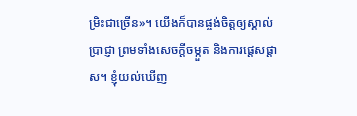ម្រិះជាច្រើន»។ យើងក៏បានផ្ចង់ចិត្តឲ្យស្គាល់ប្រាជ្ញា ព្រមទាំងសេចក្ដីចម្កួត និងការផ្តេសផ្តាស។ ខ្ញុំយល់ឃើញ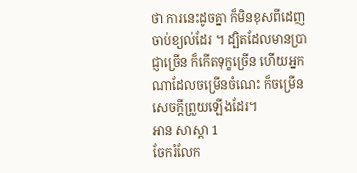ថា ការនេះដូចគ្នា ក៏មិនខុសពីដេញចាប់ខ្យល់ដែរ ។ ដ្បិតដែលមានប្រាជ្ញាច្រើន ក៏កើតទុក្ខច្រើន ហើយអ្នកណាដែលចម្រើនចំណេះ ក៏ចម្រើនសេចក្ដីព្រួយឡើងដែរ។
អាន សាស្តា 1
ចែករំលែក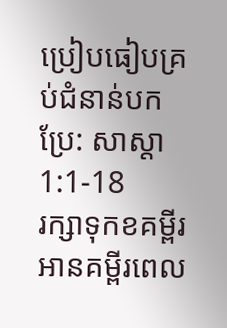ប្រៀបធៀបគ្រប់ជំនាន់បកប្រែ: សាស្តា 1:1-18
រក្សាទុកខគម្ពីរ អានគម្ពីរពេល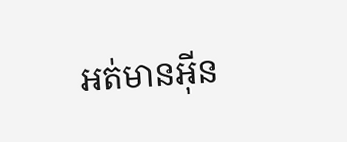អត់មានអ៊ីន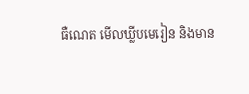ធឺណេត មើលឃ្លីបមេរៀន និងមាន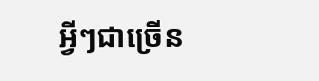អ្វីៗជាច្រើន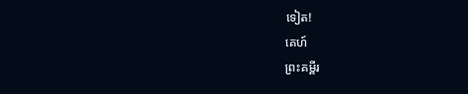ទៀត!
គេហ៍
ព្រះគម្ពីរ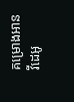គម្រោងអាន
វីដេអូ